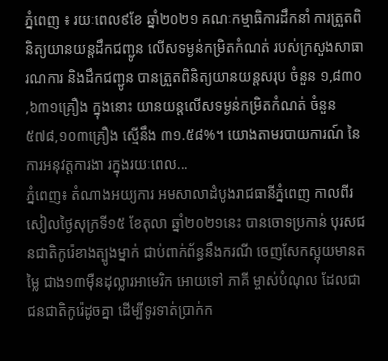ភ្នំពេញ ៖ រយៈពេល៩ខែ ឆ្នាំ២០២១ គណៈកម្មាធិការដឹកនាំ ការត្រួតពិនិត្យយានយន្តដឹកជញ្ជូន លើសទម្ងន់កម្រិតកំណត់ របស់ក្រសួងសាធារណការ និងដឹកជញ្ជូន បានត្រួតពិនិត្យយានយន្តសរុប ចំនួន ១,៨៣០ ,៦៣១គ្រឿង ក្នុងនោះ យានយន្តលើសទម្ងន់កម្រិតកំណត់ ចំនួន ៥៧៨,១០៣គ្រឿង ស្មើនឹង ៣១.៥៨%។ យោងតាមរបាយការណ៍ នៃការអនុវត្តការងា រក្នុងរយៈពេល...
ភ្នំពេញ៖ តំណាងអយ្យការ អមសាលាដំបូងរាជធានីភ្នំពេញ កាលពីរសៀលថ្ងៃសុក្រទី១៥ ខែតុលា ឆ្នាំ២០២១នេះ បានចោទប្រកាន់ បុរសជនជាតិកូរ៉េខាងត្បូងម្នាក់ ជាប់ពាក់ព័ន្ធនឹងករណី ចេញសែកស្អុយមានតម្លៃ ជាង១៣ម៉ឺនដុល្លារអាមេរិក អោយទៅ ភាគី ម្ចាស់បំណុល ដែលជាជនជាតិកូរ៉េដូចគ្នា ដើម្បីទូរទាត់ប្រាក់ក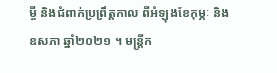ម្ចី និងជំពាក់ប្រព្រឹត្តកាល ពីអំឡុងខែកុម្ភៈ និងឧសភា ឆ្នាំ២០២១ ។ មន្ត្រីក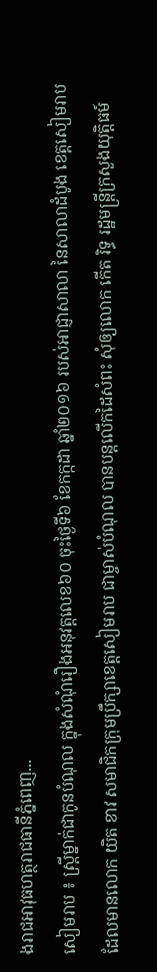ងរាជអាវុធហត្ថរាជធានីភ្នំពេញ...
សៀមរាប ៖ ស្ត្រីម្នាក់ជាកូនបំណុល ក្នុងសំណុំរឿងអនុវត្តលេខ៦០ ចុះថ្ងៃទី៦ ខែកក្កដា ឆ្នាំ២០១៦ របស់អាជ្ញាសាលា នៃសាលាដំបូង ខេត្តសៀមរាប ដែលមានលោក យិត ខាវ សមាជិកក្រុមប្រឹក្សាខេត្តសៀមរាប ជាម្ចាស់បំណុល បានបន្តលើកដៃសំពះ សុំឲ្យលោក កើត រិទ្ធ រដ្ឋមន្ត្រីក្រសួងយុត្តិធម៍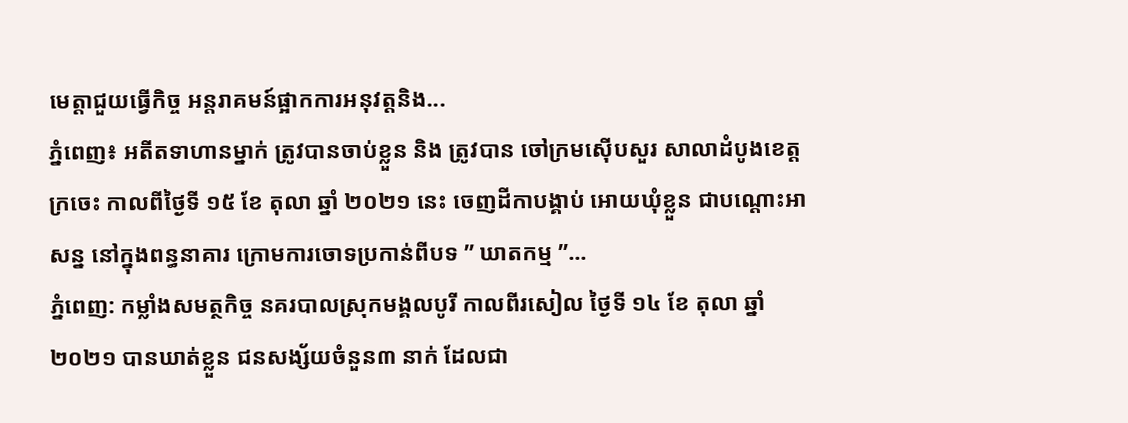មេត្តាជួយធ្វើកិច្ច អន្តរាគមន៍ផ្អាកការអនុវត្តនិង...
ភ្នំពេញ៖ អតីតទាហានម្នាក់ ត្រូវបានចាប់ខ្លួន និង ត្រូវបាន ចៅក្រមស៊ើបសួរ សាលាដំបូងខេត្តក្រចេះ កាលពីថ្ងៃទី ១៥ ខែ តុលា ឆ្នាំ ២០២១ នេះ ចេញដីកាបង្គាប់ អោយឃុំខ្លួន ជាបណ្ដោះអាសន្ន នៅក្នុងពន្ធនាគារ ក្រោមការចោទប្រកាន់ពីបទ ” ឃាតកម្ម ”...
ភ្នំពេញ: កម្លាំងសមត្ថកិច្ច នគរបាលស្រុកមង្គលបូរី កាលពីរសៀល ថ្ងៃទី ១៤ ខែ តុលា ឆ្នាំ ២០២១ បានឃាត់ខ្លួន ជនសង្ស័យចំនួន៣ នាក់ ដែលជា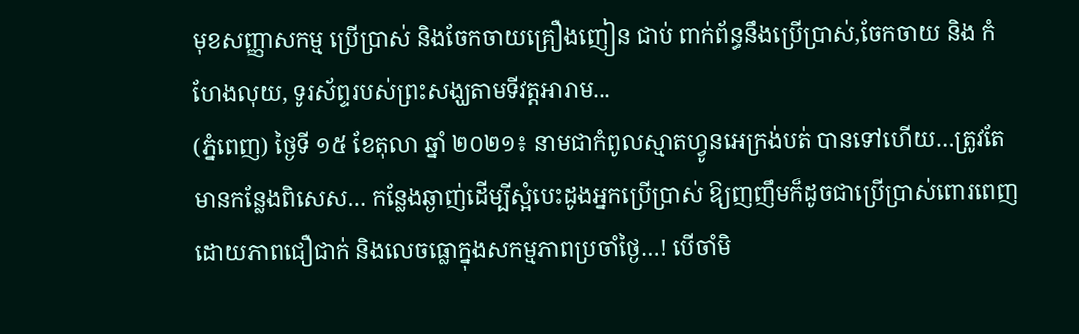មុខសញ្ញាសកម្ម ប្រើប្រាស់ និងចែកចាយគ្រឿងញៀន ជាប់ ពាក់ព័ន្ធនឹងប្រើប្រាស់,ចែកចាយ និង កំហែងលុយ, ទូរស័ព្ទរបស់ព្រះសង្ឃតាមទីវត្តអារាម...
(ភ្នំពេញ) ថ្ងៃទី ១៥ ខែតុលា ឆ្នាំ ២០២១៖ នាមជាកំពូលស្មាតហ្វូនអេក្រង់បត់ បានទៅហើយ…ត្រូវតែមានកន្លែងពិសេស… កន្លែងឆ្ងាញ់ដើម្បីស្អំបេះដូងអ្នកប្រើប្រាស់ ឱ្យញញឹមក៏ដូចជាប្រើប្រាស់ពោរពេញដោយភាពជឿជាក់ និងលេចធ្លោក្នុងសកម្មភាពប្រចាំថ្ងៃ…! បើចាំមិ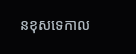នខុសទេកាល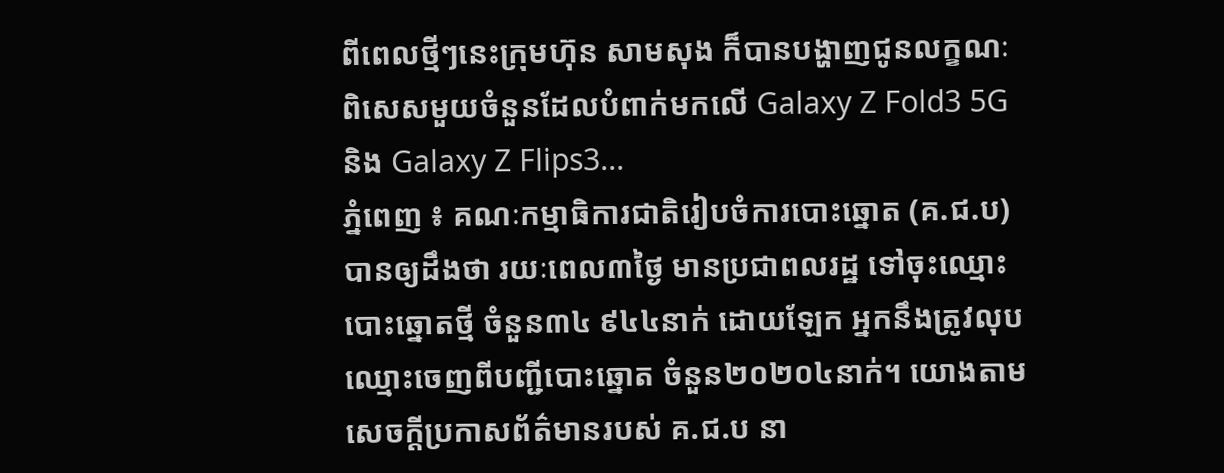ពីពេលថ្មីៗនេះក្រុមហ៊ុន សាមសុង ក៏បានបង្ហាញជូនលក្ខណៈពិសេសមួយចំនួនដែលបំពាក់មកលើ Galaxy Z Fold3 5G និង Galaxy Z Flips3...
ភ្នំពេញ ៖ គណៈកម្មាធិការជាតិរៀបចំការបោះឆ្នោត (គ.ជ.ប) បានឲ្យដឹងថា រយៈពេល៣ថ្ងៃ មានប្រជាពលរដ្ឋ ទៅចុះឈ្មោះបោះឆ្នោតថ្មី ចំនួន៣៤ ៩៤៤នាក់ ដោយឡែក អ្នកនឹងត្រូវលុបឈ្មោះចេញពីបញ្ជីបោះឆ្នោត ចំនួន២០២០៤នាក់។ យោងតាមសេចក្ដីប្រកាសព័ត៌មានរបស់ គ.ជ.ប នា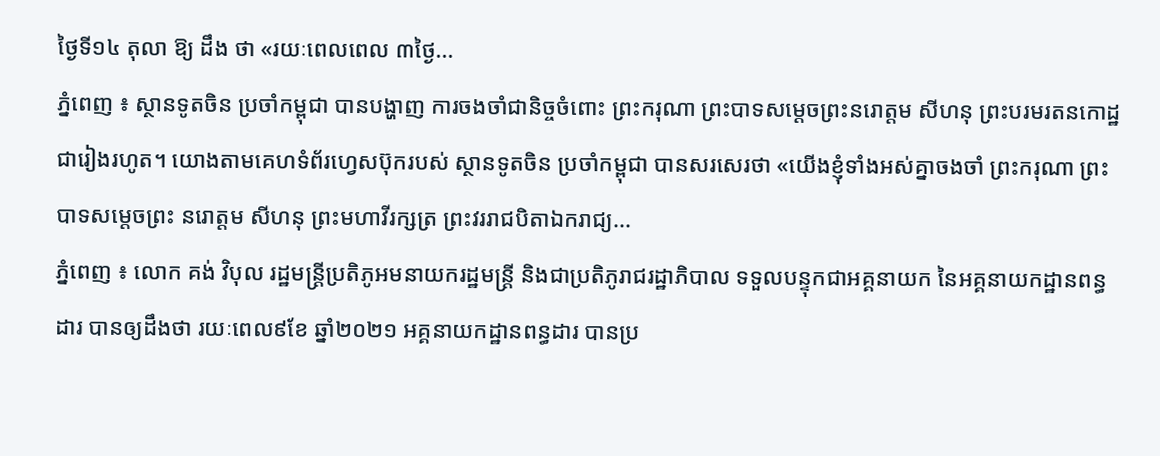ថ្ងៃទី១៤ តុលា ឱ្យ ដឹង ថា «រយៈពេលពេល ៣ថ្ងៃ...
ភ្នំពេញ ៖ ស្ថានទូតចិន ប្រចាំកម្ពុជា បានបង្ហាញ ការចងចាំជានិច្ចចំពោះ ព្រះករុណា ព្រះបាទសម្ដេចព្រះនរោត្តម សីហនុ ព្រះបរមរតនកោដ្ឋ ជារៀងរហូត។ យោងតាមគេហទំព័រហ្វេសប៊ុករបស់ ស្ថានទូតចិន ប្រចាំកម្ពុជា បានសរសេរថា «យើងខ្ញុំទាំងអស់គ្នាចងចាំ ព្រះករុណា ព្រះបាទសម្តេចព្រះ នរោត្តម សីហនុ ព្រះមហាវីរក្សត្រ ព្រះវររាជបិតាឯករាជ្យ...
ភ្នំពេញ ៖ លោក គង់ វិបុល រដ្ឋមន្ត្រីប្រតិភូអមនាយករដ្ឋមន្ត្រី និងជាប្រតិភូរាជរដ្ឋាភិបាល ទទួលបន្ទុកជាអគ្គនាយក នៃអគ្គនាយកដ្ឋានពន្ធដារ បានឲ្យដឹងថា រយៈពេល៩ខែ ឆ្នាំ២០២១ អគ្គនាយកដ្ឋានពន្ធដារ បានប្រ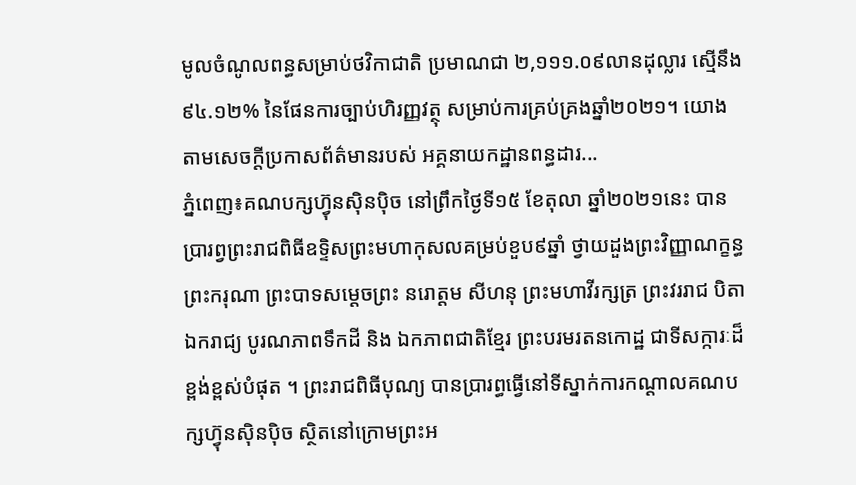មូលចំណូលពន្ធសម្រាប់ថវិកាជាតិ ប្រមាណជា ២,១១១.០៩លានដុល្លារ ស្មើនឹង ៩៤.១២% នៃផែនការច្បាប់ហិរញ្ញវត្ថុ សម្រាប់ការគ្រប់គ្រងឆ្នាំ២០២១។ យោងតាមសេចក្ដីប្រកាសព័ត៌មានរបស់ អគ្គនាយកដ្ឋានពន្ធដារ...
ភ្នំពេញ៖គណបក្សហ៊្វុនស៊ិនប៉ិច នៅព្រឹកថ្ងៃទី១៥ ខែតុលា ឆ្នាំ២០២១នេះ បានប្រារព្វព្រះរាជពិធីឧទ្ទិសព្រះមហាកុសលគម្រប់ខួប៩ឆ្នាំ ថ្វាយដួងព្រះវិញ្ញាណក្ខន្ធ ព្រះករុណា ព្រះបាទសម្តេចព្រះ នរោត្តម សីហនុ ព្រះមហាវីរក្សត្រ ព្រះវររាជ បិតាឯករាជ្យ បូរណភាពទឹកដី និង ឯកភាពជាតិខ្មែរ ព្រះបរមរតនកោដ្ឋ ជាទីសក្ការៈដ៏ខ្ពង់ខ្ពស់បំផុត ។ ព្រះរាជពិធីបុណ្យ បានប្រារព្ធធ្វើនៅទីស្នាក់ការកណ្តាលគណបក្សហ៊្វុនស៊ិនប៉ិច ស្ថិតនៅក្រោមព្រះអ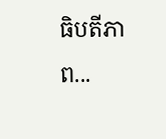ធិបតីភាព...